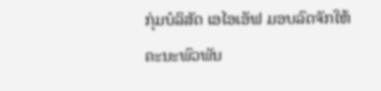ກຸ່ມບໍລິສັດ ເອໄອເອັຟ ມອບລົດຈັກໃຫ້ຄະນະພົວພັນ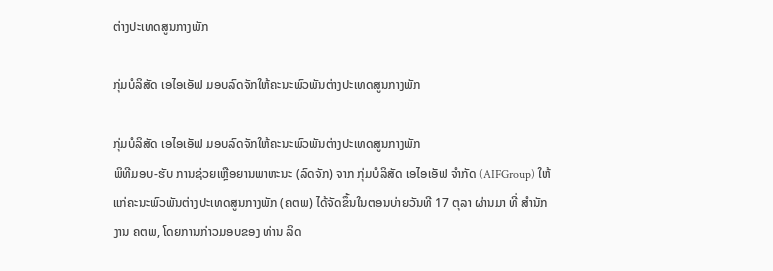ຕ່າງປະເທດສູນກາງພັກ

ກຸ່ມບໍລິສັດ ເອໄອເອັຟ ມອບລົດຈັກໃຫ້ຄະນະພົວພັນຕ່າງປະເທດສູນກາງພັກ

ກຸ່ມບໍລິສັດ ເອໄອເອັຟ ມອບລົດຈັກໃຫ້ຄະນະພົວພັນຕ່າງປະເທດສູນກາງພັກ
ພິທີມອບ-ຮັບ ການຊ່ວຍເຫຼືອຍານພາຫະນະ (ລົດຈັກ) ຈາກ ກຸ່ມບໍລິສັດ ເອໄອເອັຟ ຈຳກັດ (AIFGroup) ໃຫ້ແກ່ຄະນະພົວພັນຕ່າງປະເທດສູນກາງພັກ (ຄຕພ) ໄດ້ຈັດຂຶ້ນໃນຕອນບ່າຍວັນທີ 17 ຕຸລາ ຜ່ານມາ ທີ່ ສຳນັກງານ ຄຕພ, ໂດຍການກ່າວມອບຂອງ ທ່ານ ລິດ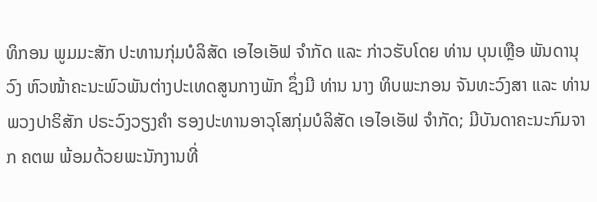ທິກອນ ພູມມະສັກ ປະທານກຸ່ມບໍລິສັດ ເອໄອເອັຟ ຈຳກັດ ແລະ ກ່າວຮັບໂດຍ ທ່ານ ບຸນເຫຼືອ ພັນດານຸວົງ ຫົວໜ້າຄະນະພົວພັນຕ່າງປະເທດສູນກາງພັກ ຊຶ່ງມີ ທ່ານ ນາງ ທິບພະກອນ ຈັນທະວົງສາ ແລະ ທ່ານ ພວງປາຣິສັກ ປຣະວົງວຽງຄຳ ຮອງປະທານອາວຸໂສກຸ່ມບໍລິສັດ ເອໄອເອັຟ ຈຳກັດ; ມີບັນດາຄະນະກົມຈາກ ຄຕພ ພ້ອມດ້ວຍພະນັກງານທີ່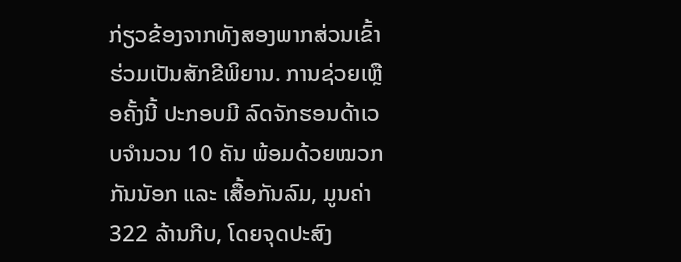ກ່ຽວຂ້ອງຈາກທັງສອງພາກສ່ວນເຂົ້າຮ່ວມເປັນສັກຂີພິຍານ. ການຊ່ວຍເຫຼືອຄັ້ງນີ້ ປະກອບມີ ລົດຈັກຮອນດ້າເວບຈຳນວນ 10 ຄັນ ພ້ອມດ້ວຍໝວກກັນນັອກ ແລະ ເສື້ອກັນລົມ, ມູນຄ່າ 322 ລ້ານກີບ, ໂດຍຈຸດປະສົງ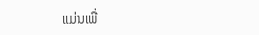ແມ່ນເພື່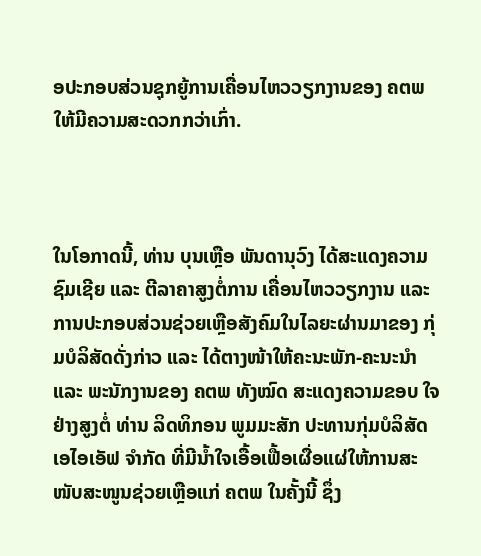ອປະກອບສ່ວນຊຸກຍູ້ການເຄື່ອນໄຫວວຽກງານຂອງ ຄຕພ ໃຫ້ມີຄວາມສະດວກກວ່າເກົ່າ.



ໃນໂອກາດນີ້, ທ່ານ ບຸນເຫຼືອ ພັນດານຸວົງ ໄດ້ສະແດງຄວາມຊົມເຊີຍ ແລະ ຕີລາຄາສູງຕໍ່ການ ເຄື່ອນໄຫວວຽກງານ ແລະ ການປະກອບສ່ວນຊ່ວຍເຫຼືອສັງຄົມໃນໄລຍະຜ່ານມາຂອງ ກຸ່ມບໍລິສັດດັ່ງກ່າວ ແລະ ໄດ້ຕາງໜ້າໃຫ້ຄະນະພັກ-ຄະນະນຳ ແລະ ພະນັກງານຂອງ ຄຕພ ທັງໝົດ ສະແດງຄວາມຂອບ ໃຈຢ່າງສູງຕໍ່ ທ່ານ ລິດທິກອນ ພູມມະສັກ ປະທານກຸ່ມບໍລິສັດ ເອໄອເອັຟ ຈຳກັດ ທີ່ມີນໍ້າໃຈເອື້ອເຟື້ອເຜື່ອແຜ່ໃຫ້ການສະໜັບສະໜູນຊ່ວຍເຫຼືອແກ່ ຄຕພ ໃນຄັ້ງນີ້ ຊຶ່ງ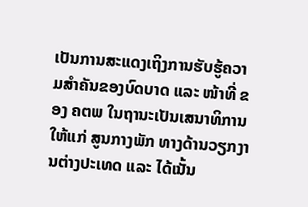ເປັນການສະແດງເຖິງການຮັບຮູ້ຄວາມສຳຄັນຂອງບົດບາດ ແລະ ໜ້າທີ່ ຂອງ ຄຕພ ໃນຖານະເປັນເສນາທິການໃຫ້ແກ່ ສູນກາງພັກ ທາງດ້ານວຽກງານຕ່າງປະເທດ ແລະ ໄດ້ເນັ້ນ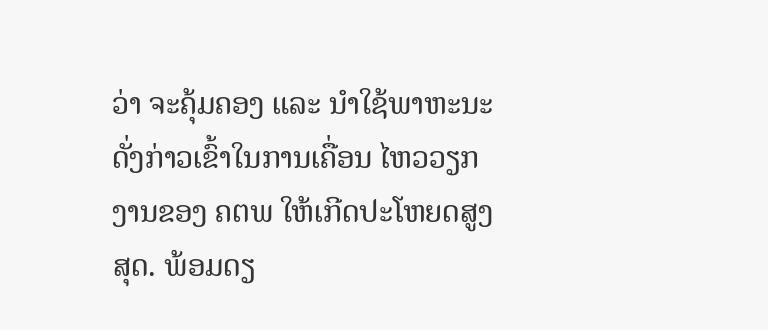ວ່າ ຈະຄຸ້ມຄອງ ແລະ ນຳໃຊ້ພາຫະນະດັ່ງກ່າວເຂົ້າໃນການເຄື່ອນ ໄຫວວຽກງານຂອງ ຄຕພ ໃຫ້ເກີດປະໂຫຍດສູງສຸດ. ພ້ອມດຽ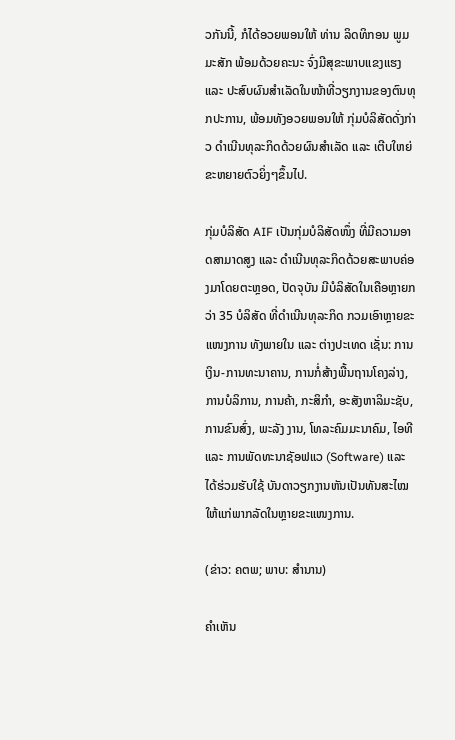ວກັນນີ້, ກໍໄດ້ອວຍພອນໃຫ້ ທ່ານ ລິດທິກອນ ພູມມະສັກ ພ້ອມດ້ວຍຄະນະ ຈົ່ງມີສຸຂະພາບແຂງແຮງ ແລະ ປະສົບຜົນສຳເລັດໃນໜ້າທີ່ວຽກງານຂອງຕົນທຸກປະການ, ພ້ອມທັງອວຍພອນໃຫ້ ກຸ່ມບໍລິສັດດັ່ງກ່າວ ດຳເນີນທຸລະກິດດ້ວຍຜົນສຳເລັດ ແລະ ເຕີບໃຫຍ່ຂະຫຍາຍຕົວຍິ່ງໆຂຶ້ນໄປ.

ກຸ່ມບໍລິສັດ AIF ເປັນກຸ່ມບໍລິສັດໜຶ່ງ ທີ່ມີຄວາມອາດສາມາດສູງ ແລະ ດຳເນີນທຸລະກິດດ້ວຍສະພາບຄ່ອງມາໂດຍຕະຫຼອດ, ປັດຈຸບັນ ມີບໍລິສັດໃນເຄືອຫຼາຍກວ່າ 35 ບໍລິສັດ ທີ່ດຳເນີນທຸລະກິດ ກວມເອົາຫຼາຍຂະແໜງການ ທັງພາຍໃນ ແລະ ຕ່າງປະເທດ ເຊັ່ນ: ການເງິນ-ການທະນາຄານ, ການກໍ່ສ້າງພື້ນຖານໂຄງລ່າງ, ການບໍລິການ, ການຄ້າ, ກະສິກຳ, ອະສັງຫາລິມະຊັບ, ການຂົນສົ່ງ, ພະລັງ ງານ, ໂທລະຄົມມະນາຄົມ, ໄອທີ ແລະ ການພັດທະນາຊັອຟແວ (Software) ແລະ ໄດ້ຮ່ວມຮັບໃຊ້ ບັນດາວຽກງານຫັນເປັນທັນສະໄໝ ໃຫ້ແກ່ພາກລັດໃນຫຼາຍຂະແໜງການ.

(ຂ່າວ: ຄຕພ; ພາບ: ສຳນານ)

ຄໍາເຫັນ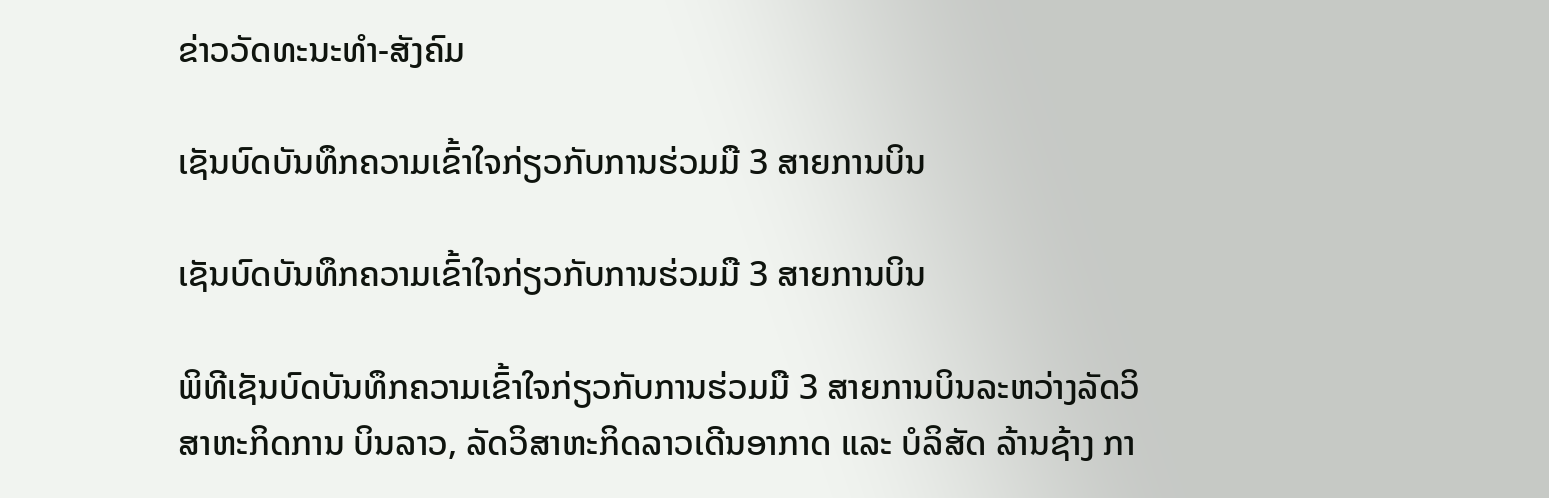ຂ່າວວັດທະນະທຳ-ສັງຄົມ

ເຊັນບົດບັນທຶກຄວາມເຂົ້າໃຈກ່ຽວກັບການຮ່ວມມື 3 ສາຍການບິນ

ເຊັນບົດບັນທຶກຄວາມເຂົ້າໃຈກ່ຽວກັບການຮ່ວມມື 3 ສາຍການບິນ

ພິທີເຊັນບົດບັນທຶກຄວາມເຂົ້າໃຈກ່ຽວກັບການຮ່ວມມື 3 ສາຍການບິນລະຫວ່າງລັດວິສາຫະກິດການ ບິນລາວ, ລັດວິສາຫະກິດລາວເດີນອາກາດ ແລະ ບໍລິສັດ ລ້ານຊ້າງ ກາ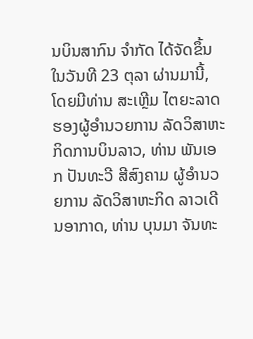ນບິນສາກົນ ຈໍາກັດ ໄດ້ຈັດຂຶ້ນໃນວັນທີ 23 ຕຸລາ ຜ່ານມານີ້, ໂດຍມີທ່ານ ສະເຫຼີມ ໄຕຍະລາດ ຮອງຜູ້ອໍານວຍການ ລັດວິສາຫະກິດການບິນລາວ, ທ່ານ ພັນເອກ ປັນທະວີ ສີສົງຄາມ ຜູ້ອໍານວຍການ ລັດວິສາຫະກິດ ລາວເດີນອາກາດ, ທ່ານ ບຸນມາ ຈັນທະ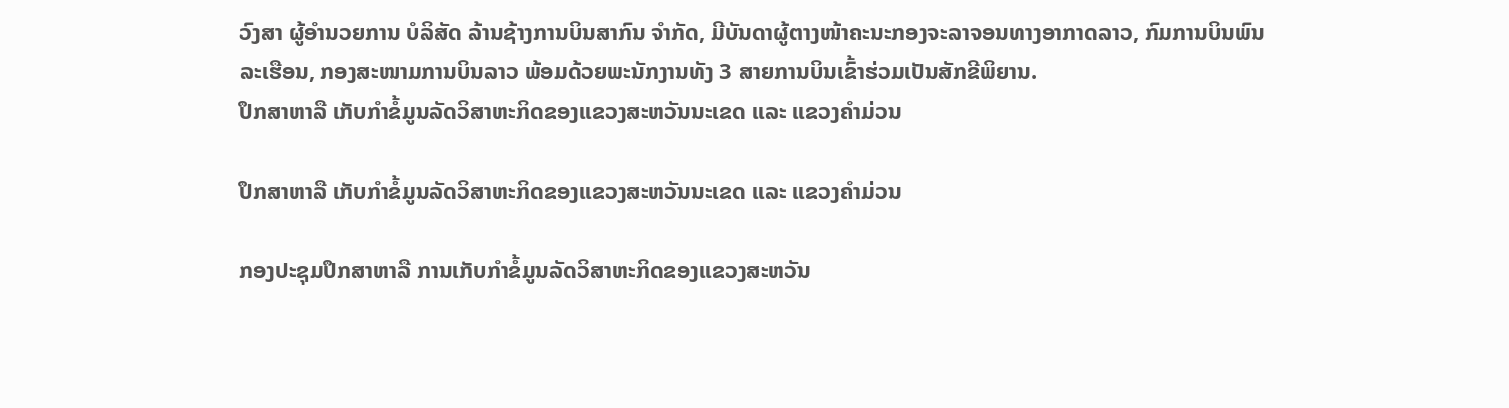ວົງສາ ຜູ້ອໍານວຍການ ບໍລິສັດ ລ້ານຊ້າງການບິນສາກົນ ຈໍາກັດ, ມີບັນດາຜູ້ຕາງໜ້າຄະນະກອງຈະລາຈອນທາງອາກາດລາວ, ກົມການບິນພົນລະເຮືອນ, ກອງສະໜາມການບິນລາວ ພ້ອມດ້ວຍພະນັກງານທັງ 3 ສາຍການບິນເຂົ້າຮ່ວມເປັນສັກຂີພິຍານ.
ປຶກສາຫາລື ເກັບກໍາຂໍ້ມູນລັດວິສາຫະກິດຂອງແຂວງສະຫວັນນະເຂດ ແລະ ແຂວງຄຳມ່ວນ

ປຶກສາຫາລື ເກັບກໍາຂໍ້ມູນລັດວິສາຫະກິດຂອງແຂວງສະຫວັນນະເຂດ ແລະ ແຂວງຄຳມ່ວນ

ກອງປະຊຸມປຶກສາຫາລື ການເກັບກໍາຂໍ້ມູນລັດວິສາຫະກິດຂອງແຂວງສະຫວັນ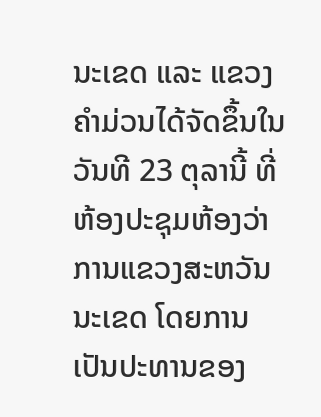ນະເຂດ ແລະ ແຂວງຄຳມ່ວນໄດ້ຈັດຂຶ້ນໃນວັນທີ 23 ຕຸລານີ້ ທີ່ຫ້ອງປະຊຸມຫ້ອງວ່າການແຂວງສະຫວັນນະເຂດ ໂດຍການເປັນປະທານຂອງ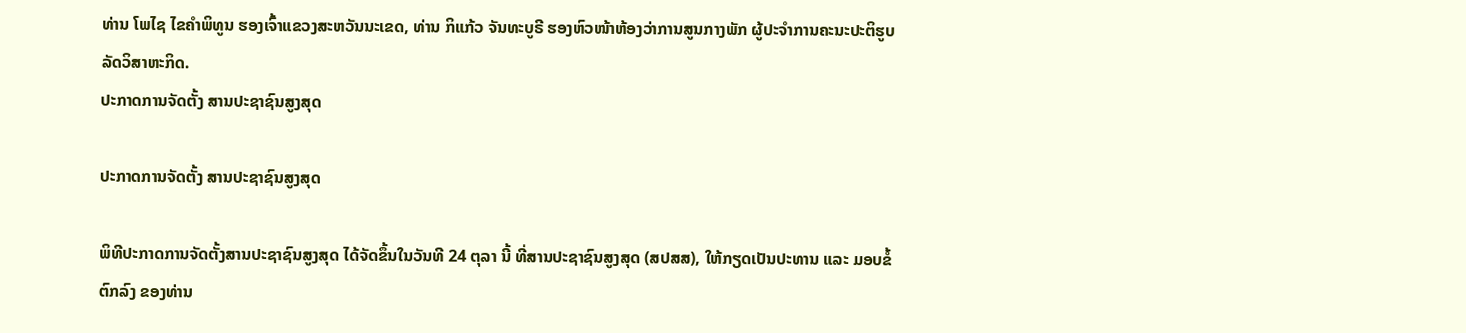ທ່ານ ໂພໄຊ ໄຂຄຳພິທູນ ຮອງເຈົ້າແຂວງສະຫວັນນະເຂດ, ທ່ານ ກິແກ້ວ ຈັນທະບູຣີ ຮອງຫົວໜ້າຫ້ອງວ່າການສູນກາງພັກ ຜູ້ປະຈຳການຄະນະປະຕິຮູບລັດວິສາຫະກິດ.
ປະກາດການຈັດຕັ້ງ ສານປະຊາຊົນສູງສຸດ

ປະກາດການຈັດຕັ້ງ ສານປະຊາຊົນສູງສຸດ

ພິທີປະກາດການຈັດຕັ້ງສານປະຊາຊົນສູງສຸດ ໄດ້ຈັດຂຶ້ນໃນວັນທີ 24 ຕຸລາ ນີ້ ທີ່ສານປະຊາຊົນສູງສຸດ (ສປສສ), ໃຫ້ກຽດເປັນປະທານ ແລະ ມອບຂໍ້ຕົກລົງ ຂອງທ່ານ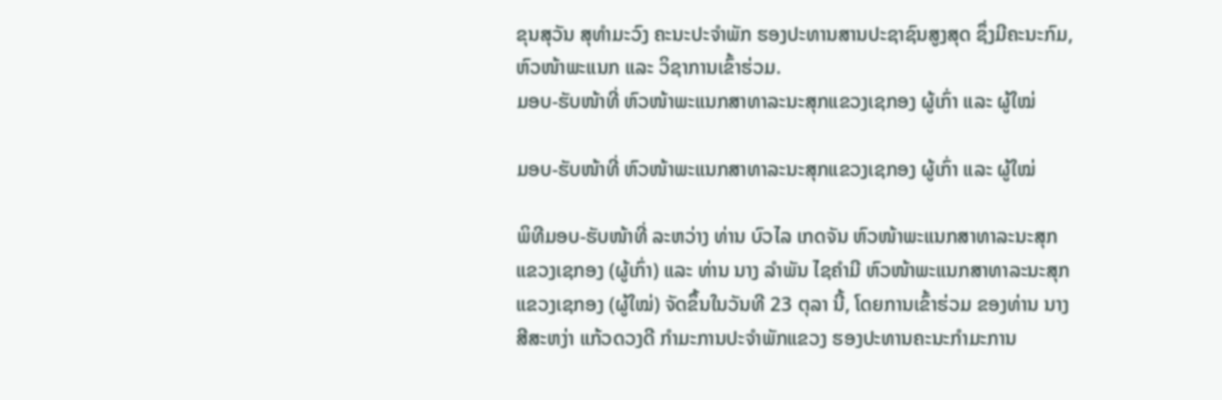ຂຸນສຸວັນ ສຸທຳມະວົງ ຄະນະປະຈຳພັກ ຮອງປະທານສານປະຊາຊົນສູງສຸດ ຊຶ່ງມີຄະນະກົມ, ຫົວໜ້າພະແນກ ແລະ ວິຊາການເຂົ້າຮ່ວມ.
ມອບ-ຮັບໜ້າທີ່ ຫົວໜ້າພະແນກສາທາລະນະສຸກແຂວງເຊກອງ ຜູ້ເກົ່າ ແລະ ຜູ້ໃໝ່

ມອບ-ຮັບໜ້າທີ່ ຫົວໜ້າພະແນກສາທາລະນະສຸກແຂວງເຊກອງ ຜູ້ເກົ່າ ແລະ ຜູ້ໃໝ່

ພິທີມອບ-ຮັບໜ້າທີ່ ລະຫວ່າງ ທ່ານ ບົວໄລ ເກດຈັນ ຫົວໜ້າພະແນກສາທາລະນະສຸກແຂວງເຊກອງ (ຜູ້ເກົ່າ) ແລະ ທ່ານ ນາງ ລໍາພັນ ໄຊຄໍາມີ ຫົວໜ້າພະແນກສາທາລະນະສຸກແຂວງເຊກອງ (ຜູ້ໃໝ່) ຈັດຂຶ້ນໃນວັນທີ 23 ຕຸລາ ນີ້, ໂດຍການເຂົ້າຮ່ວມ ຂອງທ່ານ ນາງ ສີສະຫງ່າ ແກ້ວດວງດີ ກໍາມະການປະຈໍາພັກແຂວງ ຮອງປະທານຄະນະກໍາມະການ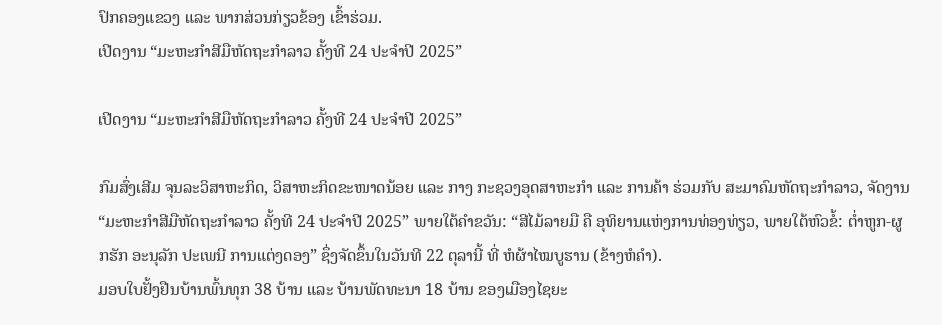ປົກຄອງແຂວງ ແລະ ພາກສ່ວນກ່ຽວຂ້ອງ ເຂົ້າຮ່ວມ.
ເປີດງານ “ມະຫະກຳສີມືຫັດຖະກຳລາວ ຄັ້ງທີ 24 ປະຈໍາປີ 2025”

ເປີດງານ “ມະຫະກຳສີມືຫັດຖະກຳລາວ ຄັ້ງທີ 24 ປະຈໍາປີ 2025”

ກົມສົ່ງເສີມ ຈຸນລະວິສາຫະກິດ, ວິສາຫະກິດຂະໜາດນ້ອຍ ແລະ ກາງ ກະຊວງອຸດສາຫະກຳ ແລະ ການຄ້າ ຮ່ວມກັບ ສະມາຄົມຫັດຖະກຳລາວ, ຈັດງານ “ມະຫະກຳສີມືຫັດຖະກຳລາວ ຄັ້ງທີ 24 ປະຈໍາປີ 2025” ພາຍໃຕ້ຄໍາຂວັນ: “ສີໄມ້ລາຍມື ຄື ອຸທິຍານແຫ່ງການທ່ອງທ່ຽວ, ພາຍໃຕ້ຫົວຂໍ້: ຕໍ່າຫູກ-ຜູກຮັກ ອະນຸລັກ ປະເພນີ ການແຕ່ງດອງ” ຊຶ່ງຈັດຂຶ້ນໃນວັນທີ 22 ຕຸລານີ້ ທີ່ ຫໍຜ້າໄໝບູຮານ (ຂ້າງຫໍຄໍາ).
ມອບໃບຢັ້ງຢືນບ້ານພົ້ນທຸກ 38 ບ້ານ ແລະ ບ້ານພັດທະນາ 18 ບ້ານ ຂອງເມືອງໄຊຍະ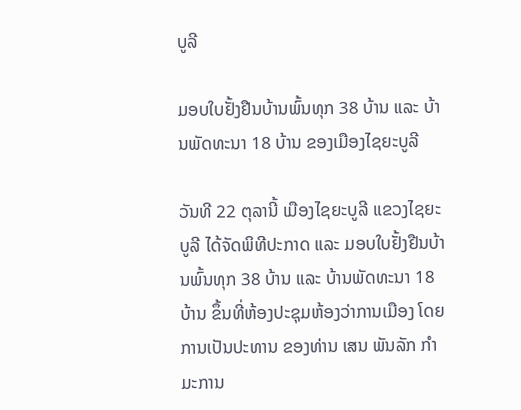ບູລີ

ມອບໃບຢັ້ງຢືນບ້ານພົ້ນທຸກ 38 ບ້ານ ແລະ ບ້ານພັດທະນາ 18 ບ້ານ ຂອງເມືອງໄຊຍະບູລີ

ວັນທີ 22 ຕຸລານີ້ ເມືອງໄຊຍະບູລີ ແຂວງໄຊຍະບູລີ ໄດ້ຈັດພິທີປະກາດ ແລະ ມອບໃບຢັ້ງຢືນບ້ານພົ້ນທຸກ 38 ບ້ານ ແລະ ບ້ານພັດທະນາ 18 ບ້ານ ຂຶ້ນທີ່ຫ້ອງປະຊຸມຫ້ອງວ່າການເມືອງ ໂດຍການເປັນປະທານ ຂອງທ່ານ ເສນ ພັນລັກ ກຳມະການ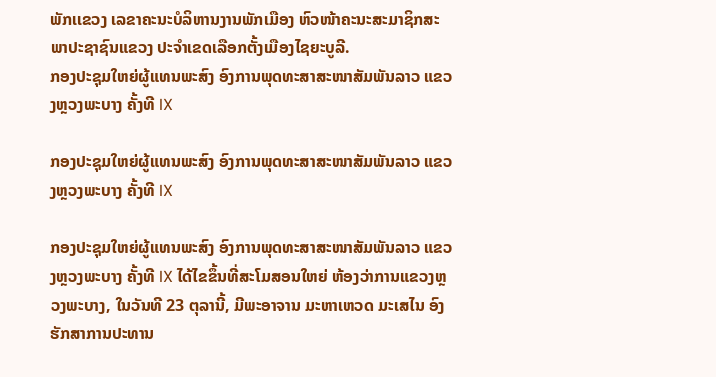ພັກເເຂວງ ເລຂາຄະນະບໍລິຫານງານພັກເມືອງ ຫົວໜ້າຄະນະສະມາຊິກສະພາປະຊາຊົນແຂວງ ປະຈໍາເຂດເລືອກຕັ້ງເມືອງໄຊຍະບູລີ.
ກອງປະຊຸມໃຫຍ່ຜູ້ແທນພະສົງ ອົງການພຸດທະສາສະໜາສັມພັນລາວ ແຂວງຫຼວງພະບາງ ຄັ້ງທີ IX

ກອງປະຊຸມໃຫຍ່ຜູ້ແທນພະສົງ ອົງການພຸດທະສາສະໜາສັມພັນລາວ ແຂວງຫຼວງພະບາງ ຄັ້ງທີ IX

ກອງປະຊຸມໃຫຍ່ຜູ້ແທນພະສົງ ອົງການພຸດທະສາສະໜາສັມພັນລາວ ແຂວງຫຼວງພະບາງ ຄັ້ງທີ IX ໄດ້ໄຂຂຶ້ນທີ່ສະໂມສອນໃຫຍ່ ຫ້ອງວ່າການແຂວງຫຼວງພະບາງ, ໃນວັນທີ 23 ຕຸລານີ້, ມີພະອາຈານ ມະຫາເຫວດ ມະເສໄນ ອົງຮັກສາການປະທານ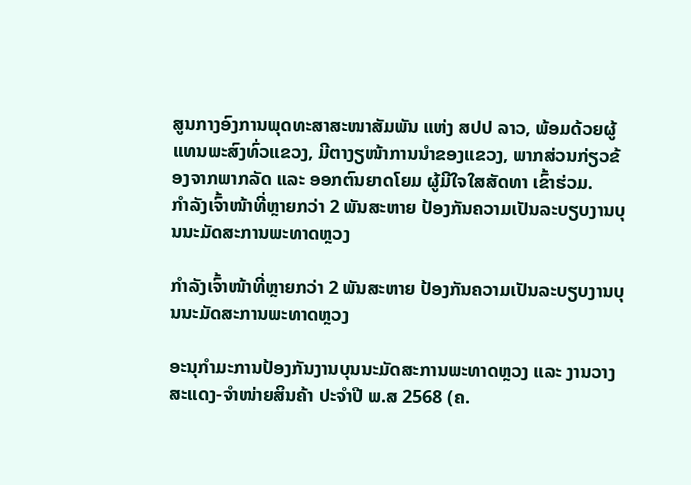ສູນກາງອົງການພຸດທະສາສະໜາສັມພັນ ແຫ່ງ ສປປ ລາວ, ພ້ອມດ້ວຍຜູ້ແທນພະສົງທົ່ວແຂວງ, ມີຕາງຽໜ້າການນຳຂອງແຂວງ, ພາກສ່ວນກ່ຽວຂ້ອງຈາກພາກລັດ ແລະ ອອກຕົນຍາດໂຍມ ຜູ້ມີໃຈໃສສັດທາ ເຂົ້າຮ່ວມ.
ກຳລັງເຈົ້າໜ້າທີ່ຫຼາຍກວ່າ 2 ພັນສະຫາຍ ປ້ອງກັນຄວາມເປັນລະບຽບງານບຸນນະມັດສະການພະທາດຫຼວງ

ກຳລັງເຈົ້າໜ້າທີ່ຫຼາຍກວ່າ 2 ພັນສະຫາຍ ປ້ອງກັນຄວາມເປັນລະບຽບງານບຸນນະມັດສະການພະທາດຫຼວງ

ອະນຸກຳມະການປ້ອງກັນງານບຸນນະມັດສະການພະທາດຫຼວງ ແລະ ງານວາງສະແດງ-ຈໍາໜ່າຍສິນຄ້າ ປະຈຳປີ ພ.ສ 2568 (ຄ.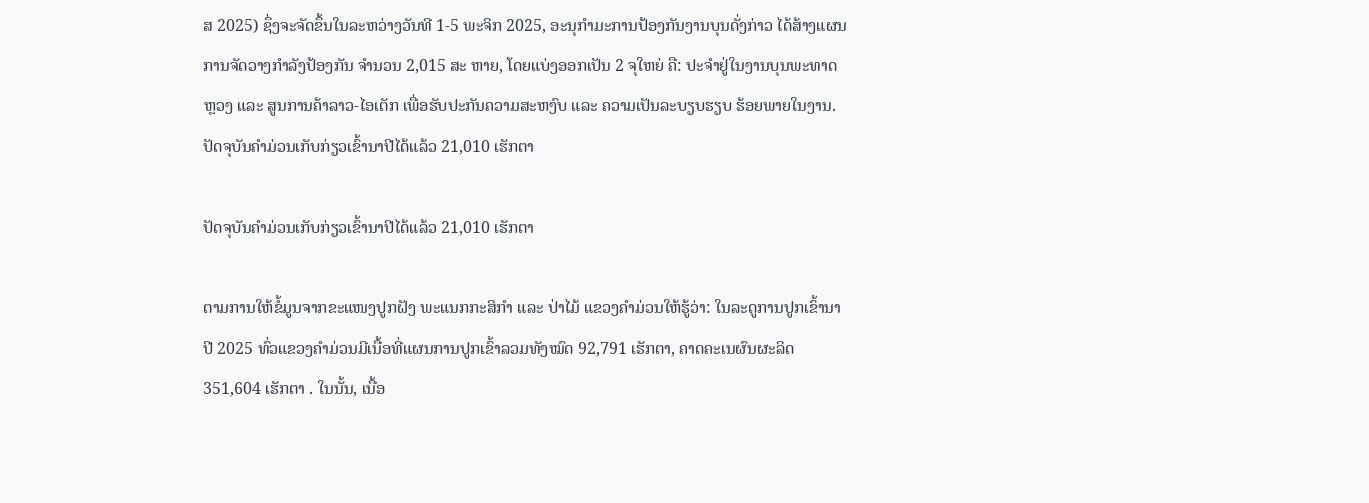ສ 2025) ຊຶ່ງຈະຈັດຂຶ້ນໃນລະຫວ່າງວັນທີ 1-5 ພະຈິກ 2025, ອະນຸກຳມະການປ້ອງກັນງານບຸນດັ່ງກ່າວ ໄດ້ສ້າງແຜນການຈັດວາງກຳລັງປ້ອງກັນ ຈຳນວນ 2,015 ສະ ຫາຍ, ໂດຍແບ່ງອອກເປັນ 2 ຈຸໃຫຍ່ ຄື: ປະຈຳຢູ່ໃນງານບຸນພະທາດຫຼວງ ແລະ ສູນການຄ້າລາວ-ໄອເຕັກ ເພື່ອຮັບປະກັນຄວາມສະຫງົບ ແລະ ຄວາມເປັນລະບຽບຮຽບ ຮ້ອຍພາຍໃນງານ.
ປັດຈຸບັນຄໍາມ່ວນເກັບກ່ຽວເຂົ້ານາປີໄດ້ແລ້ວ 21,010 ເຮັກຕາ

ປັດຈຸບັນຄໍາມ່ວນເກັບກ່ຽວເຂົ້ານາປີໄດ້ແລ້ວ 21,010 ເຮັກຕາ

ຕາມການໃຫ້ຂໍ້ມູນຈາກຂະແໜງປູກຝັງ ພະແນກກະສິກໍາ ແລະ ປ່າໄມ້ ແຂວງຄໍາມ່ວນໃຫ້ຮູ້ວ່າ: ໃນລະດູການປູກເຂົ້ານາປີ 2025 ທົ່ວແຂວງຄໍາມ່ວນມີເນື້ອທີ່ແຜນການປູກເຂົ້າລວມທັງໝົດ 92,791 ເຮັກຕາ, ຄາດຄະເນຜົນຜະລິດ 351,604 ເຮັກຕາ . ໃນນັ້ນ, ເນື້ອ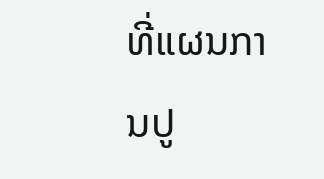ທີ່ແຜນການປູ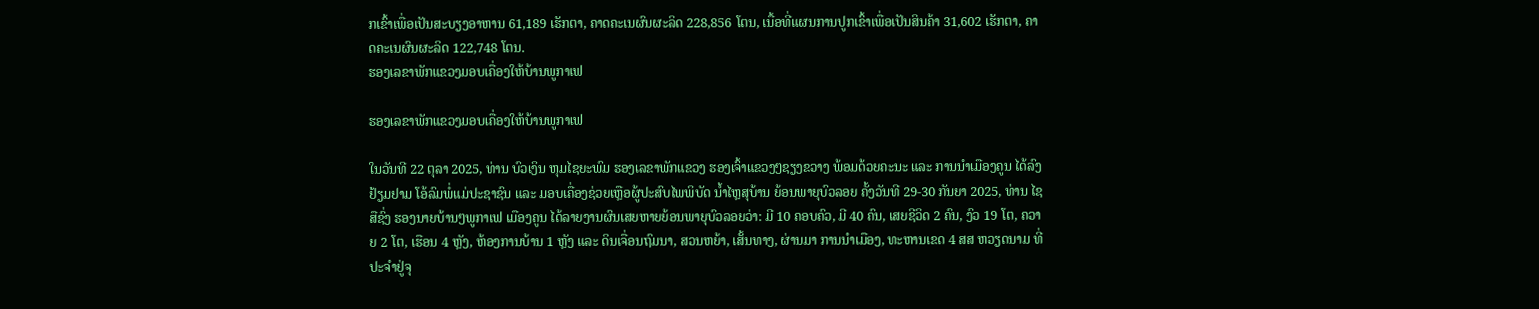ກເຂົ້າເພື່ອເປັນສະບຽງອາຫານ 61,189 ເຮັກຕາ, ຄາດຄະເນຜົນຜະລິດ 228,856 ໂຕນ, ເນື້ອທີ່ແຜນການປູກເຂົ້າເພື່ອເປັນສິນຄ້າ 31,602 ເຮັກຕາ, ຄາດຄະເນຜົນຜະລິດ 122,748 ໂຕນ.
ຮອງເລຂາພັກແຂວງມອບເຄື່ອງໃຫ້ບ້ານພູກາເຟ

ຮອງເລຂາພັກແຂວງມອບເຄື່ອງໃຫ້ບ້ານພູກາເຟ

ໃນວັນທີ 22 ຕຸລາ 2025, ທ່ານ ບົວເງິນ ຫຸມໄຊຍະພົມ ຮອງເລຂາພັກແຂວງ ຮອງເຈົ້າແຂວງໆຊຽງຂວາງ ພ້ອມດ້ວຍຄະນະ ແລະ ການນຳເມືອງຄູນ ໄດ້ລົງຢ້ຽມຢາມ ໂອ້ລົມພໍ່ແມ່ປະຊາຊົນ ແລະ ມອບເຄື່ອງຊ່ວຍເຫຼືອຜູ້ປະສົບໄພພິບັດ ນ້ຳໄຫຼສຸບ້ານ ຍ້ອນພາຍຸບົວລອຍ ຄັ້ງວັນທີ 29-30 ກັນຍາ 2025, ທ່ານ ໄຊສືຊົ່ງ ຮອງນາຍບ້ານໆພູກາເຟ ເມືອງຄູນ ໄດ້ລາຍງານຜົນເສຍຫາຍຍ້ອນພາຍຸບົວລອຍວ່າ: ມີ 10 ຄອບຄົວ, ມີ 40 ຄົນ, ເສຍຊີວິດ 2 ຄົນ, ງົວ 19 ໂຕ, ຄວາຍ 2 ໂຕ, ເຮືອນ 4 ຫຼັງ, ຫ້ອງການບ້ານ 1 ຫຼັງ ແລະ ດິນເຈື່ອນຖົມນາ, ສວນຫຍ້າ, ເສັ້ນທາງ, ຜ່ານມາ ການນຳເມືອງ, ທະຫານເຂດ 4 ສສ ຫວຽດນາມ ທີ່ປະຈຳຢູ່ຈຸ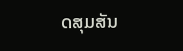ດສຸມສັນ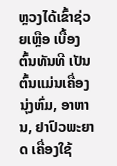ຫຼວງໄດ້ເຂົ້າຊ່ວຍເຫຼືອ ເບື້ອງຕົ້ນທັນທີ ເປັນຕົ້ນແມ່ນເຄື່ອງນຸ່ງຫົ່ມ, ອາຫານ, ຢາປົວພະຍາດ ເຄື່ອງໃຊ້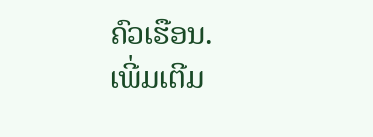ຄົວເຮືອນ.
ເພີ່ມເຕີມ